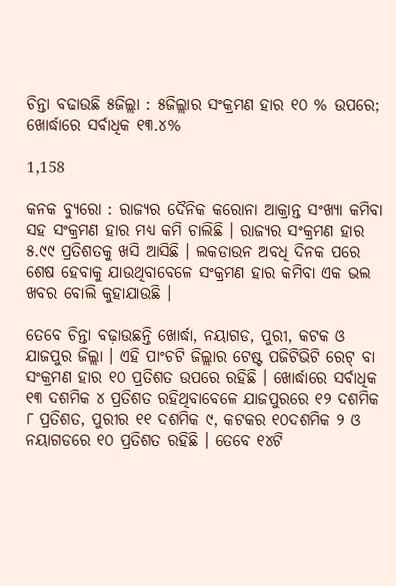ଚିନ୍ତା ବଢାଉଛି ୫ଜିଲ୍ଲା : ୫ଜିଲ୍ଲାର ସଂକ୍ରମଣ ହାର ୧୦ % ଉପରେ; ଖୋର୍ଦ୍ଧାରେ ସର୍ବାଧିକ ୧୩.୪%

1,158

କନକ ବ୍ୟୁରୋ : ରାଜ୍ୟର ଦୈନିକ କରୋନା ଆକ୍ରାନ୍ତ ସଂଖ୍ୟା କମିବା ସହ ସଂକ୍ରମଣ ହାର ମଧ୍ୟ କମି ଚାଲିଛି । ରାଜ୍ୟର ସଂକ୍ରମଣ ହାର ୫.୯୯ ପ୍ରତିଶତକୁ ଖସି ଆସିଛି । ଲକଡାଉନ ଅବଧି ଦିନକ ପରେ ଶେଷ ହେବାକୁ ଯାଉଥିବାବେଳେ ସଂକ୍ରମଣ ହାର କମିବା ଏକ ଭଲ ଖବର ବୋଲି କୁହାଯାଉଛି ।

ତେବେ ଚିନ୍ତା ବଢ଼ାଉଛନ୍ତି ଖୋର୍ଦ୍ଧା, ନୟାଗଡ, ପୁରୀ, କଟକ ଓ ଯାଜପୁର ଜିଲ୍ଲା । ଏହି ପାଂଚଟି ଜିଲ୍ଲାର ଟେଷ୍ଟ ପଜିଟିଭିଟି ରେଟ୍ ବା ସଂକ୍ରମଣ ହାର ୧୦ ପ୍ରତିଶତ ଉପରେ ରହିଛି । ଖୋର୍ଦ୍ଧାରେ ସର୍ବାଧିକ ୧୩ ଦଶମିକ ୪ ପ୍ରତିଶତ ରହିଥିବାବେଳେ ଯାଜପୁରରେ ୧୨ ଦଶମିକ ୮ ପ୍ରତିଶତ, ପୁରୀର ୧୧ ଦଶମିକ ୯, କଟକର ୧୦ଦଶମିକ ୨ ଓ ନୟାଗଡରେ ୧୦ ପ୍ରତିଶତ ରହିଛି । ତେବେ ୧୪ଟି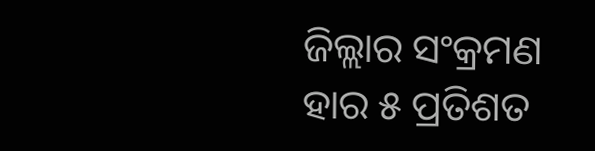ଜିଲ୍ଲାର ସଂକ୍ରମଣ ହାର ୫ ପ୍ରତିଶତ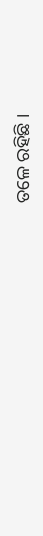ତଳେ ରହିଛି ।